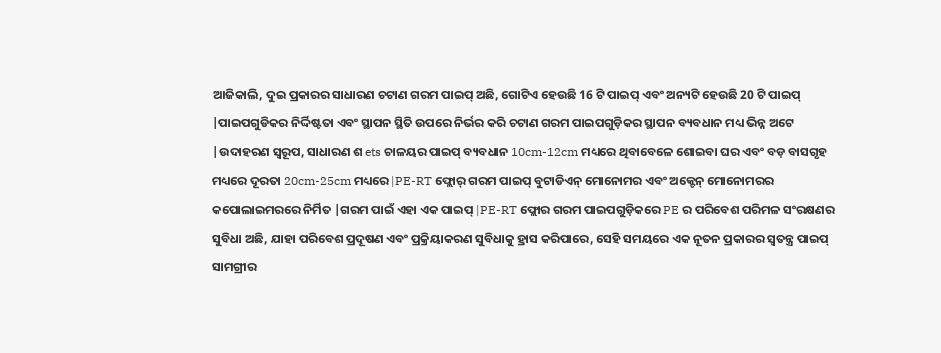ଆଜିକାଲି, ଦୁଇ ପ୍ରକାରର ସାଧାରଣ ଚଟାଣ ଗରମ ପାଇପ୍ ଅଛି, ଗୋଟିଏ ହେଉଛି 16 ଟି ପାଇପ୍ ଏବଂ ଅନ୍ୟଟି ହେଉଛି 20 ଟି ପାଇପ୍ |ପାଇପଗୁଡିକର ନିର୍ଦ୍ଦିଷ୍ଟତା ଏବଂ ସ୍ଥାପନ ସ୍ଥିତି ଉପରେ ନିର୍ଭର କରି ଚଟାଣ ଗରମ ପାଇପଗୁଡ଼ିକର ସ୍ଥାପନ ବ୍ୟବଧାନ ମଧ୍ୟ ଭିନ୍ନ ଅଟେ |ଉଦାହରଣ ସ୍ୱରୂପ, ସାଧାରଣ ଶ ets ଚାଳୟର ପାଇପ୍ ବ୍ୟବଧାନ 10cm-12cm ମଧ୍ୟରେ ଥିବାବେଳେ ଶୋଇବା ଘର ଏବଂ ବଡ଼ ବାସଗୃହ ମଧ୍ୟରେ ଦୂରତା 20cm-25cm ମଧ୍ୟରେ |PE-RT ଫ୍ଲୋର୍ ଗରମ ପାଇପ୍ ବୁଟାଡିଏନ୍ ମୋନୋମର ଏବଂ ଅକ୍ଟେନ୍ ମୋନୋମରର କପୋଲାଇମରରେ ନିର୍ମିତ |ଗରମ ପାଇଁ ଏହା ଏକ ପାଇପ୍ |PE-RT ଫ୍ଲୋର ଗରମ ପାଇପଗୁଡ଼ିକରେ PE ର ପରିବେଶ ପରିମଳ ସଂରକ୍ଷଣର ସୁବିଧା ଅଛି, ଯାହା ପରିବେଶ ପ୍ରଦୂଷଣ ଏବଂ ପ୍ରକ୍ରିୟାକରଣ ସୁବିଧାକୁ ହ୍ରାସ କରିପାରେ, ସେହି ସମୟରେ ଏକ ନୂତନ ପ୍ରକାରର ସ୍ୱତନ୍ତ୍ର ପାଇପ୍ ସାମଗ୍ରୀର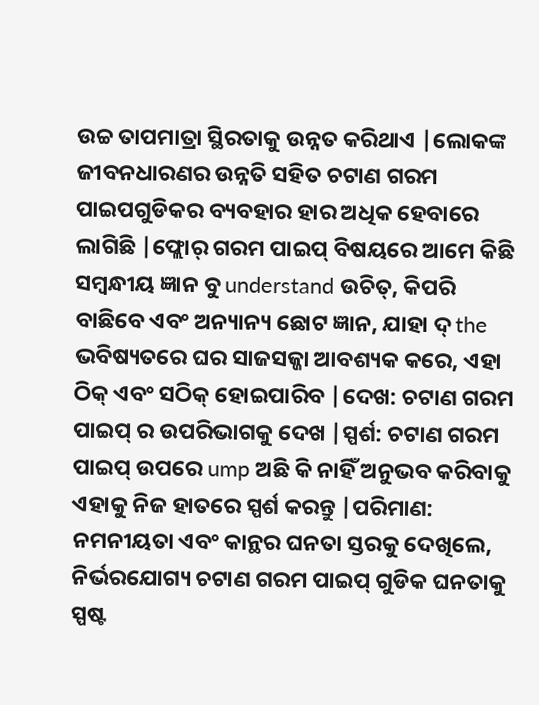ଉଚ୍ଚ ତାପମାତ୍ରା ସ୍ଥିରତାକୁ ଉନ୍ନତ କରିଥାଏ |ଲୋକଙ୍କ ଜୀବନଧାରଣର ଉନ୍ନତି ସହିତ ଚଟାଣ ଗରମ ପାଇପଗୁଡିକର ବ୍ୟବହାର ହାର ଅଧିକ ହେବାରେ ଲାଗିଛି |ଫ୍ଲୋର୍ ଗରମ ପାଇପ୍ ବିଷୟରେ ଆମେ କିଛି ସମ୍ବନ୍ଧୀୟ ଜ୍ଞାନ ବୁ understand ଉଚିତ୍, କିପରି ବାଛିବେ ଏବଂ ଅନ୍ୟାନ୍ୟ ଛୋଟ ଜ୍ଞାନ, ଯାହା ଦ୍ the ଭବିଷ୍ୟତରେ ଘର ସାଜସଜ୍ଜା ଆବଶ୍ୟକ କରେ, ଏହା ଠିକ୍ ଏବଂ ସଠିକ୍ ହୋଇପାରିବ |ଦେଖ: ଚଟାଣ ଗରମ ପାଇପ୍ ର ଉପରିଭାଗକୁ ଦେଖ |ସ୍ପର୍ଶ: ଚଟାଣ ଗରମ ପାଇପ୍ ଉପରେ ump ଅଛି କି ନାହିଁ ଅନୁଭବ କରିବାକୁ ଏହାକୁ ନିଜ ହାତରେ ସ୍ପର୍ଶ କରନ୍ତୁ |ପରିମାଣ: ନମନୀୟତା ଏବଂ କାନ୍ଥର ଘନତା ସ୍ତରକୁ ଦେଖିଲେ, ନିର୍ଭରଯୋଗ୍ୟ ଚଟାଣ ଗରମ ପାଇପ୍ ଗୁଡିକ ଘନତାକୁ ସ୍ପଷ୍ଟ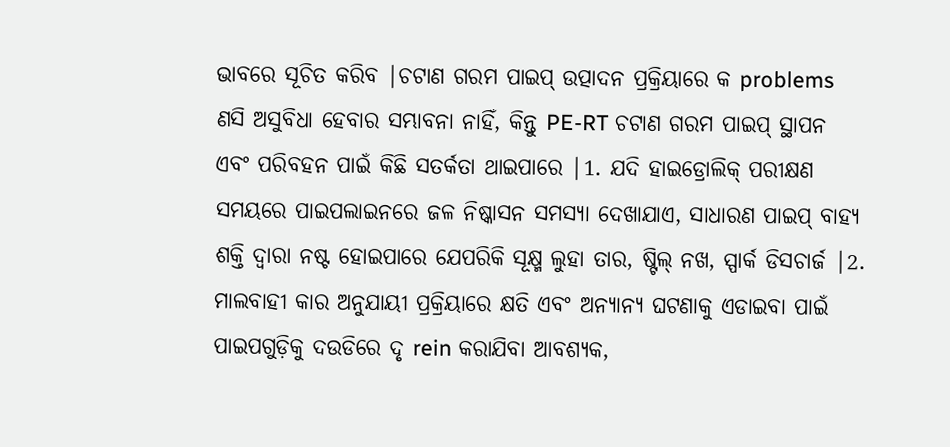ଭାବରେ ସୂଚିତ କରିବ |ଚଟାଣ ଗରମ ପାଇପ୍ ଉତ୍ପାଦନ ପ୍ରକ୍ରିୟାରେ କ problems ଣସି ଅସୁବିଧା ହେବାର ସମ୍ଭାବନା ନାହିଁ, କିନ୍ତୁ PE-RT ଚଟାଣ ଗରମ ପାଇପ୍ ସ୍ଥାପନ ଏବଂ ପରିବହନ ପାଇଁ କିଛି ସତର୍କତା ଥାଇପାରେ |1. ଯଦି ହାଇଡ୍ରୋଲିକ୍ ପରୀକ୍ଷଣ ସମୟରେ ପାଇପଲାଇନରେ ଜଳ ନିଷ୍କାସନ ସମସ୍ୟା ଦେଖାଯାଏ, ସାଧାରଣ ପାଇପ୍ ବାହ୍ୟ ଶକ୍ତି ଦ୍ୱାରା ନଷ୍ଟ ହୋଇପାରେ ଯେପରିକି ସୂକ୍ଷ୍ମ ଲୁହା ତାର, ଷ୍ଟିଲ୍ ନଖ, ସ୍ପାର୍କ ଡିସଚାର୍ଜ |2. ମାଲବାହୀ କାର ଅନୁଯାୟୀ ପ୍ରକ୍ରିୟାରେ କ୍ଷତି ଏବଂ ଅନ୍ୟାନ୍ୟ ଘଟଣାକୁ ଏଡାଇବା ପାଇଁ ପାଇପଗୁଡ଼ିକୁ ଦଉଡିରେ ଦୃ rein କରାଯିବା ଆବଶ୍ୟକ,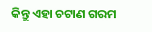କିନ୍ତୁ ଏହା ଚଟାଣ ଗରମ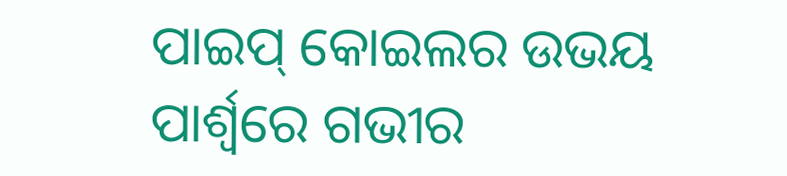ପାଇପ୍ କୋଇଲର ଉଭୟ ପାର୍ଶ୍ୱରେ ଗଭୀର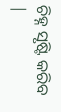ଚିହ୍ନ ସୃଷ୍ଟି କରିବ |